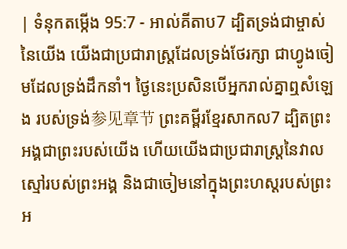| ទំនុកតម្កើង 95:7 - អាល់គីតាប7 ដ្បិតទ្រង់ជាម្ចាស់នៃយើង យើងជាប្រជារាស្ត្រដែលទ្រង់ថែរក្សា ជាហ្វូងចៀមដែលទ្រង់ដឹកនាំ។ ថ្ងៃនេះប្រសិនបើអ្នករាល់គ្នាឮសំឡេង របស់ទ្រង់参见章节 ព្រះគម្ពីរខ្មែរសាកល7 ដ្បិតព្រះអង្គជាព្រះរបស់យើង ហើយយើងជាប្រជារាស្ត្រនៃវាលស្មៅរបស់ព្រះអង្គ និងជាចៀមនៅក្នុងព្រះហស្តរបស់ព្រះអ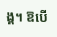ង្គ។ ឱបើ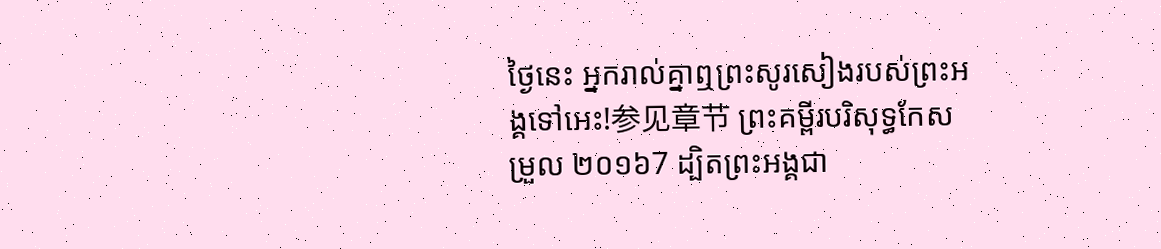ថ្ងៃនេះ អ្នករាល់គ្នាឮព្រះសូរសៀងរបស់ព្រះអង្គទៅអេះ!参见章节 ព្រះគម្ពីរបរិសុទ្ធកែសម្រួល ២០១៦7 ដ្បិតព្រះអង្គជា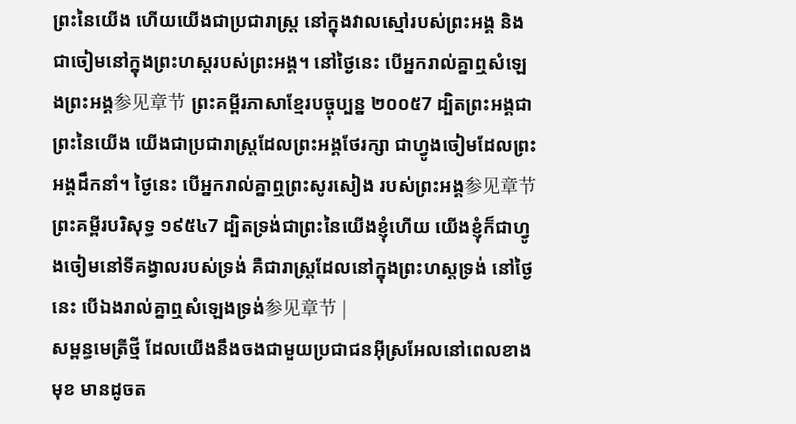ព្រះនៃយើង ហើយយើងជាប្រជារាស្ត្រ នៅក្នុងវាលស្មៅរបស់ព្រះអង្គ និងជាចៀមនៅក្នុងព្រះហស្តរបស់ព្រះអង្គ។ នៅថ្ងៃនេះ បើអ្នករាល់គ្នាឮសំឡេងព្រះអង្គ参见章节 ព្រះគម្ពីរភាសាខ្មែរបច្ចុប្បន្ន ២០០៥7 ដ្បិតព្រះអង្គជាព្រះនៃយើង យើងជាប្រជារាស្ត្រដែលព្រះអង្គថែរក្សា ជាហ្វូងចៀមដែលព្រះអង្គដឹកនាំ។ ថ្ងៃនេះ បើអ្នករាល់គ្នាឮព្រះសូរសៀង របស់ព្រះអង្គ参见章节 ព្រះគម្ពីរបរិសុទ្ធ ១៩៥៤7 ដ្បិតទ្រង់ជាព្រះនៃយើងខ្ញុំហើយ យើងខ្ញុំក៏ជាហ្វូងចៀមនៅទីគង្វាលរបស់ទ្រង់ គឺជារាស្ត្រដែលនៅក្នុងព្រះហស្តទ្រង់ នៅថ្ងៃនេះ បើឯងរាល់គ្នាឮសំឡេងទ្រង់参见章节 |
សម្ពន្ធមេត្រីថ្មី ដែលយើងនឹងចងជាមួយប្រជាជនអ៊ីស្រអែលនៅពេលខាងមុខ មានដូចត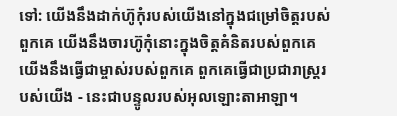ទៅ: យើងនឹងដាក់ហ៊ូកុំរបស់យើងនៅក្នុងជម្រៅចិត្តរបស់ពួកគេ យើងនឹងចារហ៊ូកុំនោះក្នុងចិត្តគំនិតរបស់ពួកគេ យើងនឹងធ្វើជាម្ចាស់របស់ពួកគេ ពួកគេធ្វើជាប្រជារាស្ត្ររបស់យើង - នេះជាបន្ទូលរបស់អុលឡោះតាអាឡា។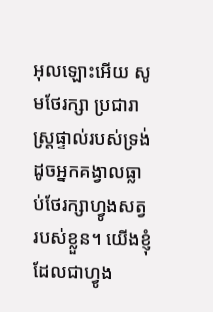អុលឡោះអើយ សូមថែរក្សា ប្រជារាស្ត្រផ្ទាល់របស់ទ្រង់ ដូចអ្នកគង្វាលធ្លាប់ថែរក្សាហ្វូងសត្វរបស់ខ្លួន។ យើងខ្ញុំដែលជាហ្វូង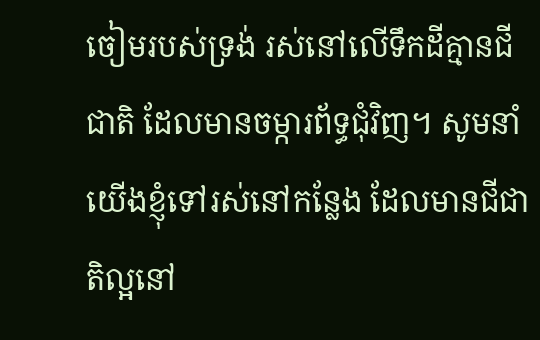ចៀមរបស់ទ្រង់ រស់នៅលើទឹកដីគ្មានជីជាតិ ដែលមានចម្ការព័ទ្ធជុំវិញ។ សូមនាំយើងខ្ញុំទៅរស់នៅកន្លែង ដែលមានជីជាតិល្អនៅ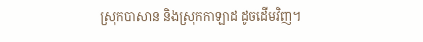ស្រុកបាសាន និងស្រុកកាឡាដ ដូចដើមវិញ។